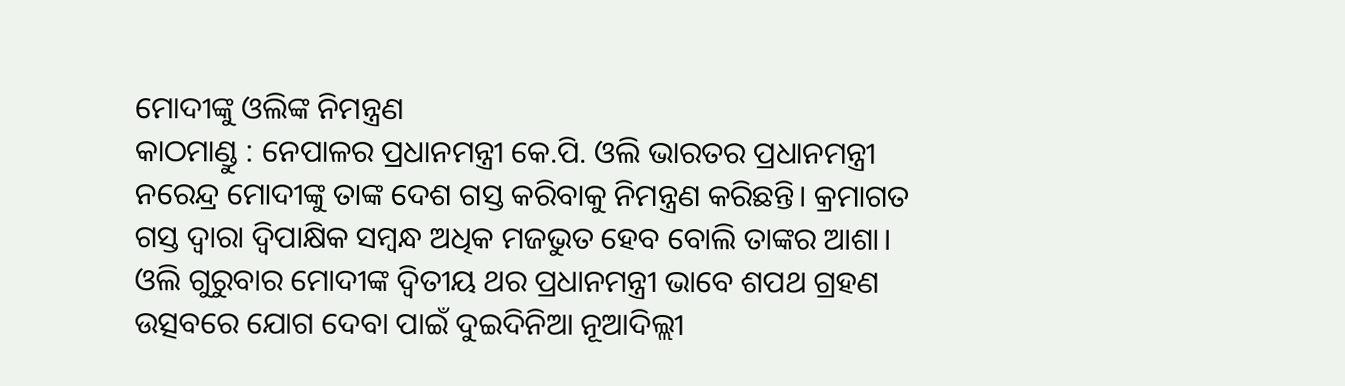ମୋଦୀଙ୍କୁ ଓଲିଙ୍କ ନିମନ୍ତ୍ରଣ
କାଠମାଣ୍ଡୁ : ନେପାଳର ପ୍ରଧାନମନ୍ତ୍ରୀ କେ.ପି. ଓଲି ଭାରତର ପ୍ରଧାନମନ୍ତ୍ରୀ ନରେନ୍ଦ୍ର ମୋଦୀଙ୍କୁ ତାଙ୍କ ଦେଶ ଗସ୍ତ କରିବାକୁ ନିମନ୍ତ୍ରଣ କରିଛନ୍ତି। କ୍ରମାଗତ ଗସ୍ତ ଦ୍ବାରା ଦ୍ବିପାକ୍ଷିକ ସମ୍ବନ୍ଧ ଅଧିକ ମଜଭୁତ ହେବ ବୋଲି ତାଙ୍କର ଆଶା। ଓଲି ଗୁରୁବାର ମୋଦୀଙ୍କ ଦ୍ବିତୀୟ ଥର ପ୍ରଧାନମନ୍ତ୍ରୀ ଭାବେ ଶପଥ ଗ୍ରହଣ ଉତ୍ସବରେ ଯୋଗ ଦେବା ପାଇଁ ଦୁଇଦିନିଆ ନୂଆଦିଲ୍ଲୀ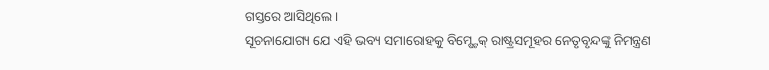ଗସ୍ତରେ ଆସିଥିଲେ।
ସୂଚନାଯୋଗ୍ୟ ଯେ ଏହି ଭବ୍ୟ ସମାରୋହକୁ ବିମ୍ଷ୍ଟେକ୍ ରାଷ୍ଟ୍ରସମୂହର ନେତୃବୃନ୍ଦଙ୍କୁ ନିମନ୍ତ୍ରଣ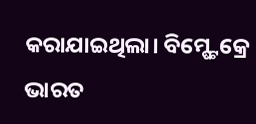କରାଯାଇଥିଲା। ବିମ୍ଷ୍ଟେକ୍ରେ ଭାରତ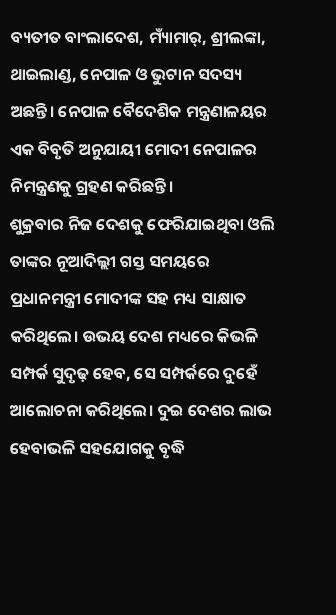ବ୍ୟତୀତ ବାଂଲାଦେଶ, ମ୍ୟାଁମାର୍, ଶ୍ରୀଲଙ୍କା, ଥାଇଲାଣ୍ଡ, ନେପାଳ ଓ ଭୁଟାନ ସଦସ୍ୟ ଅଛନ୍ତି। ନେପାଳ ବୈଦେଶିକ ମନ୍ତ୍ରଣାଳୟର ଏକ ବିବୃତି ଅନୁଯାୟୀ ମୋଦୀ ନେପାଳର ନିମନ୍ତ୍ରଣକୁ ଗ୍ରହଣ କରିଛନ୍ତି।
ଶୁକ୍ରବାର ନିଜ ଦେଶକୁ ଫେରିଯାଇଥିବା ଓଲି ତାଙ୍କର ନୂଆଦିଲ୍ଲୀ ଗସ୍ତ ସମୟରେ ପ୍ରଧାନମନ୍ତ୍ରୀ ମୋଦୀଙ୍କ ସହ ମଧ୍ୟ ସାକ୍ଷାତ କରିଥିଲେ। ଉଭୟ ଦେଶ ମଧ୍ୟରେ କିଭଳି ସମ୍ପର୍କ ସୁଦୃଢ଼ ହେବ, ସେ ସମ୍ପର୍କରେ ଦୁହେଁ ଆଲୋଚନା କରିଥିଲେ। ଦୁଇ ଦେଶର ଲାଭ ହେବାଭଳି ସହଯୋଗକୁ ବୃଦ୍ଧି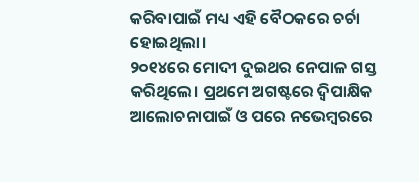କରିବାପାଇଁ ମଧ୍ୟ ଏହି ବୈଠକରେ ଚର୍ଚା ହୋଇଥିଲା।
୨୦୧୪ରେ ମୋଦୀ ଦୁଇଥର ନେପାଳ ଗସ୍ତ କରିଥିଲେ। ପ୍ରଥମେ ଅଗଷ୍ଟରେ ଦ୍ବିପାକ୍ଷିକ ଆଲୋଚନାପାଇଁ ଓ ପରେ ନଭେମ୍ବରରେ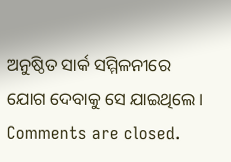ଅନୁଷ୍ଠିତ ସାର୍କ ସମ୍ମିଳନୀରେ ଯୋଗ ଦେବାକୁ ସେ ଯାଇଥିଲେ।
Comments are closed.